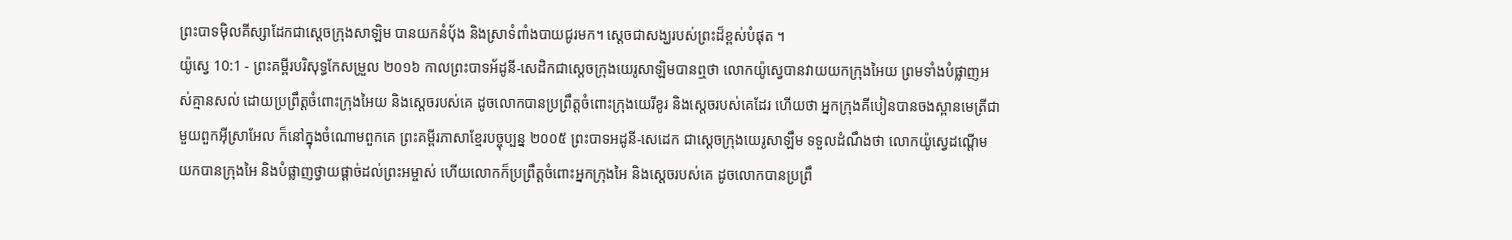ព្រះបាទម៉ិលគីស្សាដែកជាស្តេចក្រុងសាឡិម បានយកនំបុ័ង និងស្រាទំពាំងបាយជូរមក។ ស្ដេចជាសង្ឃរបស់ព្រះដ៏ខ្ពស់បំផុត ។
យ៉ូស្វេ 10:1 - ព្រះគម្ពីរបរិសុទ្ធកែសម្រួល ២០១៦ កាលព្រះបាទអ័ដូនី-សេដិកជាស្តេចក្រុងយេរូសាឡិមបានឮថា លោកយ៉ូស្វេបានវាយយកក្រុងអៃយ ព្រមទាំងបំផ្លាញអស់គ្មានសល់ ដោយប្រព្រឹត្តចំពោះក្រុងអៃយ និងស្តេចរបស់គេ ដូចលោកបានប្រព្រឹត្តចំពោះក្រុងយេរីខូរ និងស្តេចរបស់គេដែរ ហើយថា អ្នកក្រុងគីបៀនបានចងស្ពានមេត្រីជាមួយពួកអ៊ីស្រាអែល ក៏នៅក្នុងចំណោមពួកគេ ព្រះគម្ពីរភាសាខ្មែរបច្ចុប្បន្ន ២០០៥ ព្រះបាទអដូនី-សេដេក ជាស្ដេចក្រុងយេរូសាឡឹម ទទួលដំណឹងថា លោកយ៉ូស្វេដណ្ដើមយកបានក្រុងអៃ និងបំផ្លាញថ្វាយផ្ដាច់ដល់ព្រះអម្ចាស់ ហើយលោកក៏ប្រព្រឹត្តចំពោះអ្នកក្រុងអៃ និងស្ដេចរបស់គេ ដូចលោកបានប្រព្រឹ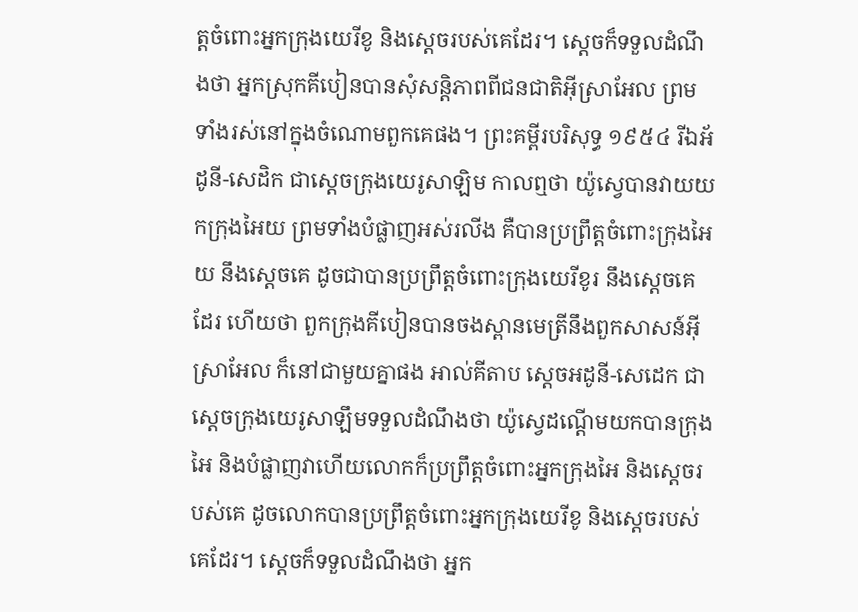ត្តចំពោះអ្នកក្រុងយេរីខូ និងស្ដេចរបស់គេដែរ។ ស្ដេចក៏ទទួលដំណឹងថា អ្នកស្រុកគីបៀនបានសុំសន្តិភាពពីជនជាតិអ៊ីស្រាអែល ព្រមទាំងរស់នៅក្នុងចំណោមពួកគេផង។ ព្រះគម្ពីរបរិសុទ្ធ ១៩៥៤ រីឯអ័ដូនី-សេដិក ជាស្តេចក្រុងយេរូសាឡិម កាលឮថា យ៉ូស្វេបានវាយយកក្រុងអៃយ ព្រមទាំងបំផ្លាញអស់រលីង គឺបានប្រព្រឹត្តចំពោះក្រុងអៃយ នឹងស្តេចគេ ដូចជាបានប្រព្រឹត្តចំពោះក្រុងយេរីខូរ នឹងស្តេចគេដែរ ហើយថា ពួកក្រុងគីបៀនបានចងស្ពានមេត្រីនឹងពួកសាសន៍អ៊ីស្រាអែល ក៏នៅជាមួយគ្នាផង អាល់គីតាប ស្តេចអដូនី-សេដេក ជាស្តេចក្រុងយេរូសាឡឹមទទួលដំណឹងថា យ៉ូស្វេដណ្តើមយកបានក្រុងអៃ និងបំផ្លាញវាហើយលោកក៏ប្រព្រឹត្តចំពោះអ្នកក្រុងអៃ និងស្តេចរបស់គេ ដូចលោកបានប្រព្រឹត្តចំពោះអ្នកក្រុងយេរីខូ និងស្តេចរបស់គេដែរ។ ស្តេចក៏ទទួលដំណឹងថា អ្នក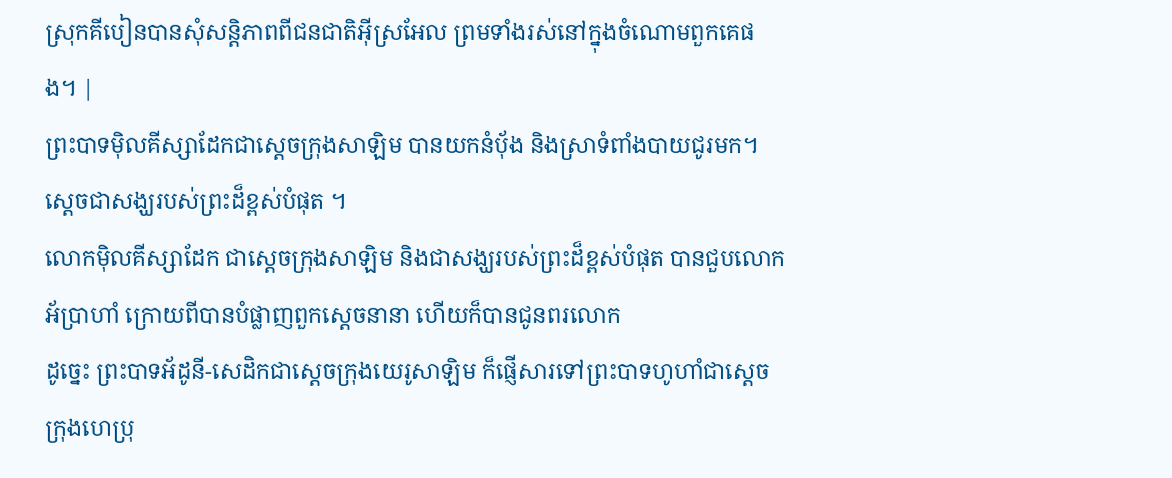ស្រុកគីបៀនបានសុំសន្តិភាពពីជនជាតិអ៊ីស្រអែល ព្រមទាំងរស់នៅក្នុងចំណោមពួកគេផង។ |
ព្រះបាទម៉ិលគីស្សាដែកជាស្តេចក្រុងសាឡិម បានយកនំបុ័ង និងស្រាទំពាំងបាយជូរមក។ ស្ដេចជាសង្ឃរបស់ព្រះដ៏ខ្ពស់បំផុត ។
លោកម៉ិលគីស្សាដែក ជាស្តេចក្រុងសាឡិម និងជាសង្ឃរបស់ព្រះដ៏ខ្ពស់បំផុត បានជួបលោកអ័ប្រាហាំ ក្រោយពីបានបំផ្លាញពួកស្តេចនានា ហើយក៏បានជូនពរលោក
ដូច្នេះ ព្រះបាទអ័ដូនី-សេដិកជាស្តេចក្រុងយេរូសាឡិម ក៏ផ្ញើសារទៅព្រះបាទហូហាំជាស្តេចក្រុងហេប្រុ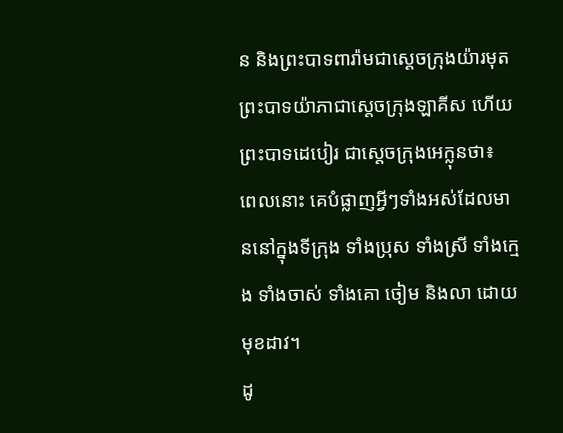ន និងព្រះបាទពារ៉ាមជាស្តេចក្រុងយ៉ារមុត ព្រះបាទយ៉ាភាជាស្តេចក្រុងឡាគីស ហើយព្រះបាទដេបៀរ ជាស្តេចក្រុងអេក្លុនថា៖
ពេលនោះ គេបំផ្លាញអ្វីៗទាំងអស់ដែលមាននៅក្នុងទីក្រុង ទាំងប្រុស ទាំងស្រី ទាំងក្មេង ទាំងចាស់ ទាំងគោ ចៀម និងលា ដោយមុខដាវ។
ដូ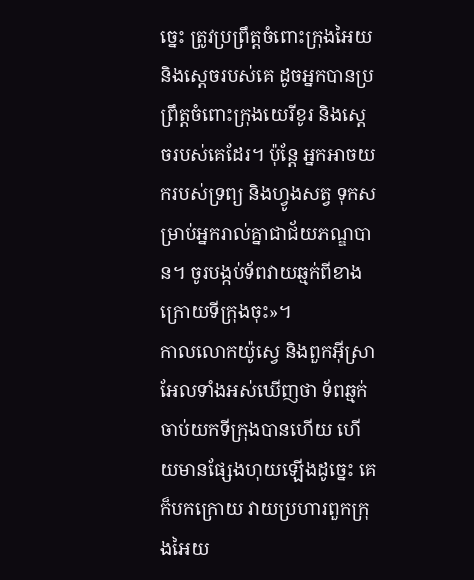ច្នេះ ត្រូវប្រព្រឹត្តចំពោះក្រុងអៃយ និងស្តេចរបស់គេ ដូចអ្នកបានប្រព្រឹត្តចំពោះក្រុងយេរីខូរ និងស្តេចរបស់គេដែរ។ ប៉ុន្ដែ អ្នកអាចយករបស់ទ្រព្យ និងហ្វូងសត្វ ទុកសម្រាប់អ្នករាល់គ្នាជាជ័យភណ្ឌបាន។ ចូរបង្កប់ទ័ពវាយឆ្មក់ពីខាងក្រោយទីក្រុងចុះ»។
កាលលោកយ៉ូស្វេ និងពួកអ៊ីស្រាអែលទាំងអស់ឃើញថា ទ័ពឆ្មក់ចាប់យកទីក្រុងបានហើយ ហើយមានផ្សែងហុយឡើងដូច្នេះ គេក៏បកក្រោយ វាយប្រហារពួកក្រុងអៃយ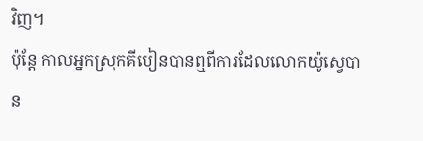វិញ។
ប៉ុន្ដែ កាលអ្នកស្រុកគីបៀនបានឮពីការដែលលោកយ៉ូស្វេបាន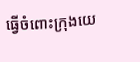ធ្វើចំពោះក្រុងយេ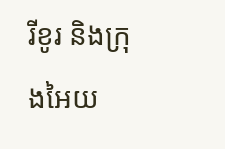រីខូរ និងក្រុងអៃយ